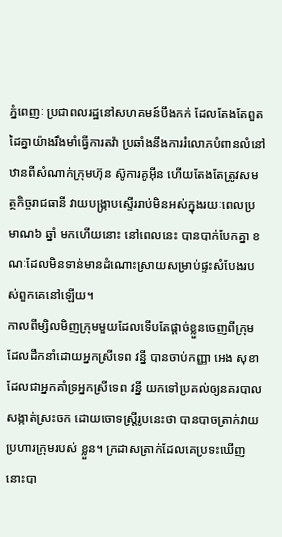ភ្នំពេញៈ ប្រជាពលរដ្ឋនៅសហគមន៍បឹងកក់ ដែលតែងតែពួតដៃគ្នាយ៉ាងរឹងមាំធ្វើការតវ៉ា ប្រឆាំងនឹងការរំលោភបំពានលំនៅឋានពីសំណាក់ក្រុមហ៊ុន ស៊ូការគូអ៊ីន ហើយតែងតែត្រូវសមត្ថកិច្ចរាជធានី វាយបង្ក្រាបស្ទើររាប់មិនអស់ក្នុងរយៈពេលប្រមាណ៦ ឆ្នាំ មកហើយនោះ នៅពេលនេះ បានបាក់បែកគ្នា ខណៈដែលមិនទាន់មានដំណោះស្រាយសម្រាប់ផ្ទះសំបែងរបស់ពួកគេនៅឡើយ។
កាលពីម្សិលមិញក្រុមមួយដែលទើបតែផ្តាច់ខ្លួនចេញពីក្រុមដែលដឹកនាំដោយអ្នកស្រីទេព វន្នី បានចាប់កញ្ញា អេង សុខា ដែលជាអ្នកគាំទ្រអ្នកស្រីទេព វន្នី យកទៅប្រគល់ឲ្យនគរបាលសង្កាត់ស្រះចក ដោយចោទស្រ្តីរូបនេះថា បានបាចត្រាក់វាយប្រហារក្រុមរបស់ ខ្លួន។ ក្រដាសត្រាក់ដែលគេប្រទះឃើញនោះបា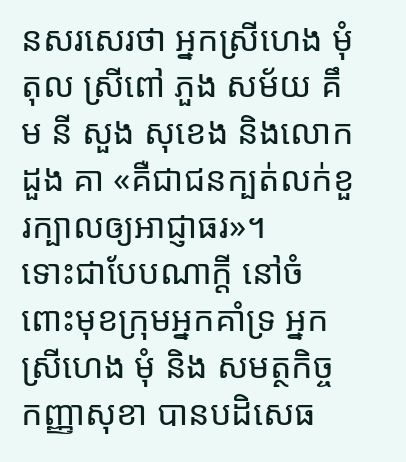នសរសេរថា អ្នកស្រីហេង មុំ តុល ស្រីពៅ ភួង សម័យ គឹម នី សួង សុខេង និងលោកដួង គា «គឺជាជនក្បត់លក់ខួរក្បាលឲ្យអាជ្ញាធរ»។
ទោះជាបែបណាក្ដី នៅចំពោះមុខក្រុមអ្នកគាំទ្រ អ្នកស្រីហេង មុំ និង សមត្ថកិច្ច កញ្ញាសុខា បានបដិសេធ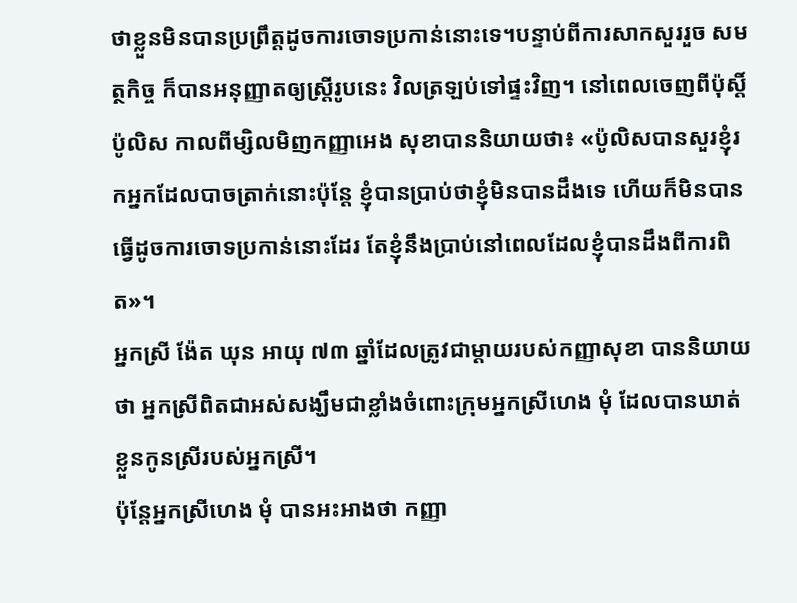ថាខ្លួនមិនបានប្រព្រឹត្តដូចការចោទប្រកាន់នោះទេ។បន្ទាប់ពីការសាកសួររួច សមត្ថកិច្ច ក៏បានអនុញ្ញាតឲ្យស្ត្រីរូបនេះ វិលត្រឡប់ទៅផ្ទះវិញ។ នៅពេលចេញពីប៉ុស្តិ៍ប៉ូលិស កាលពីម្សិលមិញកញ្ញាអេង សុខាបាននិយាយថា៖ «ប៉ូលិសបានសួរខ្ញុំរកអ្នកដែលបាចត្រាក់នោះប៉ុន្តែ ខ្ញុំបានប្រាប់ថាខ្ញុំមិនបានដឹងទេ ហើយក៏មិនបានធ្វើដូចការចោទប្រកាន់នោះដែរ តែខ្ញុំនឹងប្រាប់នៅពេលដែលខ្ញុំបានដឹងពីការពិត»។
អ្នកស្រី ង៉ែត ឃុន អាយុ ៧៣ ឆ្នាំដែលត្រូវជាម្ដាយរបស់កញ្ញាសុខា បាននិយាយថា អ្នកស្រីពិតជាអស់សង្ឃឹមជាខ្លាំងចំពោះក្រុមអ្នកស្រីហេង មុំ ដែលបានឃាត់ខ្លួនកូនស្រីរបស់អ្នកស្រី។
ប៉ុន្តែអ្នកស្រីហេង មុំ បានអះអាងថា កញ្ញា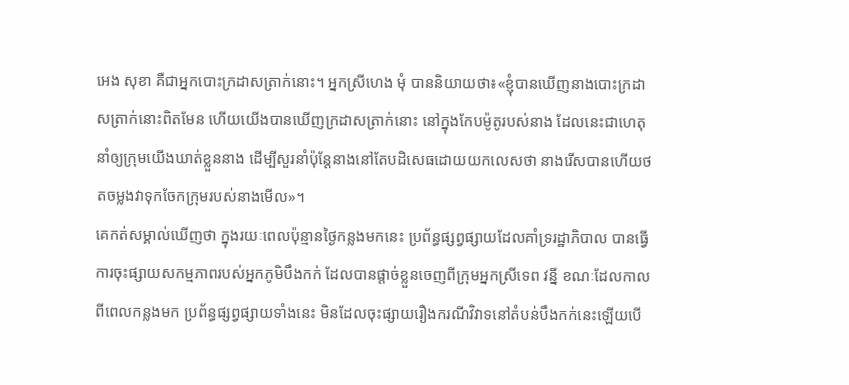អេង សុខា គឺជាអ្នកបោះក្រដាសត្រាក់នោះ។ អ្នកស្រីហេង មុំ បាននិយាយថា៖«ខ្ញុំបានឃើញនាងបោះក្រដាសត្រាក់នោះពិតមែន ហើយយើងបានឃើញក្រដាសត្រាក់នោះ នៅក្នុងកែបម៉ូតូរបស់នាង ដែលនេះជាហេតុនាំឲ្យក្រុមយើងឃាត់ខ្លួននាង ដើម្បីសួរនាំប៉ុន្តែនាងនៅតែបដិសេធដោយយកលេសថា នាងរើសបានហើយថតចម្លងវាទុកចែកក្រុមរបស់នាងមើល»។
គេកត់សម្គាល់ឃើញថា ក្នុងរយៈពេលប៉ុន្មានថ្ងៃកន្លងមកនេះ ប្រព័ន្ធផ្សព្វផ្សាយដែលគាំទ្ររដ្ឋាភិបាល បានធ្វើការចុះផ្សាយសកម្មភាពរបស់អ្នកភូមិបឹងកក់ ដែលបានផ្តាច់ខ្លួនចេញពីក្រុមអ្នកស្រីទេព វន្នី ខណៈដែលកាលពីពេលកន្លងមក ប្រព័ន្ធផ្សព្វផ្សាយទាំងនេះ មិនដែលចុះផ្សាយរឿងករណីវិវាទនៅតំបន់បឹងកក់នេះឡើយបើ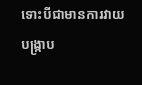ទោះបីជាមានការវាយបង្ក្រាប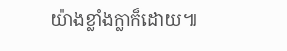យ៉ាងខ្លាំងក្លាក៏ដោយ៕